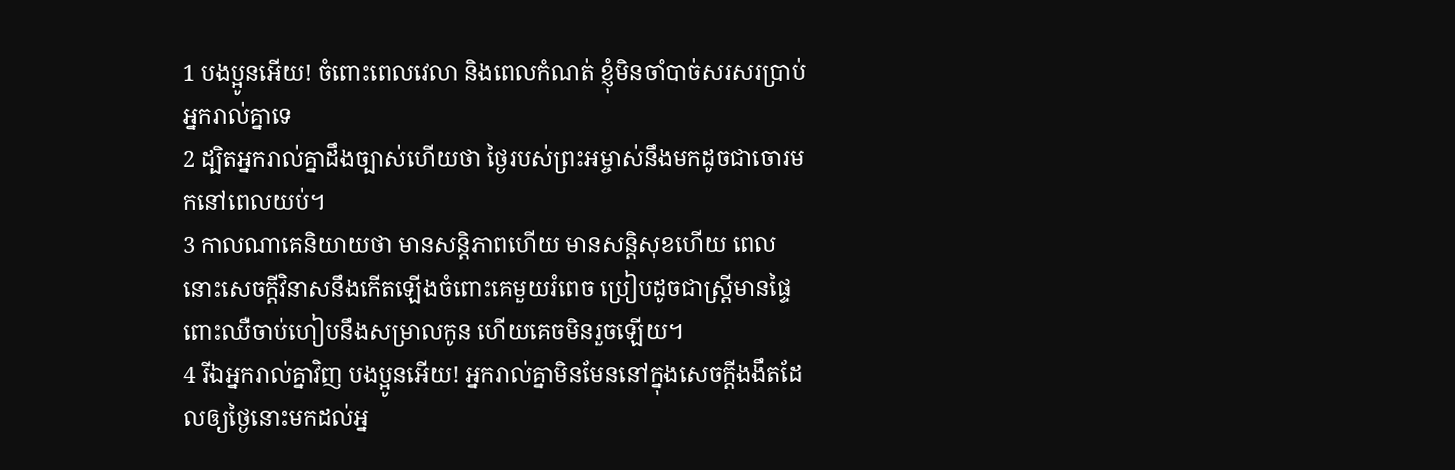1 បងប្អូនអើយ! ចំពោះពេលវេលា និងពេលកំណត់ ខ្ញុំមិនចាំបាច់សរសរប្រាប់អ្នករាល់គ្នាទេ
2 ដ្បិតអ្នករាល់គ្នាដឹងច្បាស់ហើយថា ថ្ងៃរបស់ព្រះអម្ចាស់នឹងមកដូចជាចោរមកនៅពេលយប់។
3 កាលណាគេនិយាយថា មានសន្ដិភាពហើយ មានសន្ដិសុខហើយ ពេលនោះសេចក្ដីវិនាសនឹងកើតឡើងចំពោះគេមួយរំពេច ប្រៀបដូចជាស្ដ្រីមានផ្ទៃពោះឈឺចាប់ហៀបនឹងសម្រាលកូន ហើយគេចមិនរួចឡើយ។
4 រីឯអ្នករាល់គ្នាវិញ បងប្អូនអើយ! អ្នករាល់គ្នាមិនមែននៅក្នុងសេចក្ដីងងឹតដែលឲ្យថ្ងៃនោះមកដល់អ្ន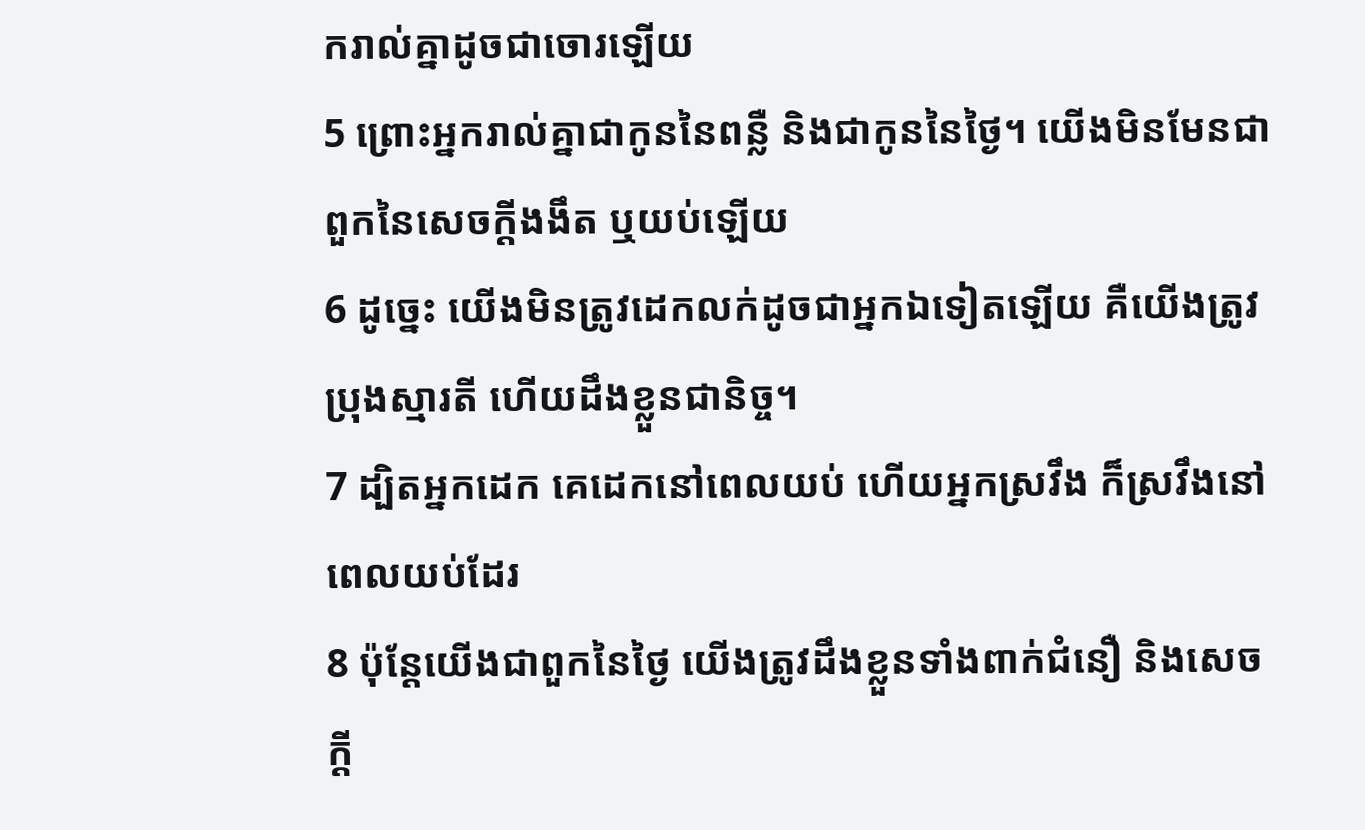ករាល់គ្នាដូចជាចោរឡើយ
5 ព្រោះអ្នករាល់គ្នាជាកូននៃពន្លឺ និងជាកូននៃថ្ងៃ។ យើងមិនមែនជាពួកនៃសេចក្ដីងងឹត ឬយប់ឡើយ
6 ដូច្នេះ យើងមិនត្រូវដេកលក់ដូចជាអ្នកឯទៀតឡើយ គឺយើងត្រូវប្រុងស្មារតី ហើយដឹងខ្លួនជានិច្ច។
7 ដ្បិតអ្នកដេក គេដេកនៅពេលយប់ ហើយអ្នកស្រវឹង ក៏ស្រវឹងនៅពេលយប់ដែរ
8 ប៉ុន្ដែយើងជាពួកនៃថ្ងៃ យើងត្រូវដឹងខ្លួនទាំងពាក់ជំនឿ និងសេចក្ដី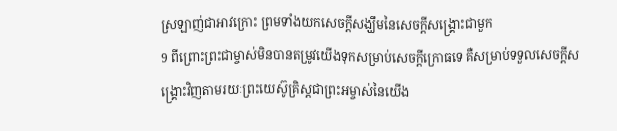ស្រឡាញ់ជាអាវក្រោះ ព្រមទាំងយកសេចក្ដីសង្ឃឹមនៃសេចក្ដីសង្រ្គោះជាមួក
9 ពីព្រោះព្រះជាម្ចាស់មិនបានតម្រូវយើងទុកសម្រាប់សេចក្ដីក្រោធទេ គឺសម្រាប់ទទួលសេចក្ដីសង្គ្រោះវិញតាមរយៈព្រះយេស៊ូគ្រិស្ដជាព្រះអម្ចាស់នៃយើង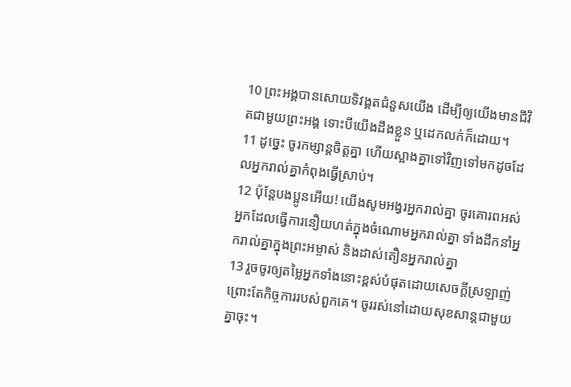10 ព្រះអង្គបានសោយទិវង្គតជំនួសយើង ដើម្បីឲ្យយើងមានជីវិតជាមួយព្រះអង្គ ទោះបីយើងដឹងខ្លួន ឬដេកលក់ក៏ដោយ។
11 ដូច្នេះ ចូរកម្សាន្ដចិត្ដគ្នា ហើយស្អាងគ្នាទៅវិញទៅមកដូចដែលអ្នករាល់គ្នាកំពុងធ្វើស្រាប់។
12 ប៉ុន្ដែបងប្អូនអើយ! យើងសូមអង្វរអ្នករាល់គ្នា ចូរគោរពអស់អ្នកដែលធ្វើការនឿយហត់ក្នុងចំណោមអ្នករាល់គ្នា ទាំងដឹកនាំអ្នករាល់គ្នាក្នុងព្រះអម្ចាស់ និងដាស់តឿនអ្នករាល់គ្នា
13 រួចចូរឲ្យតម្លៃអ្នកទាំងនោះខ្ពស់បំផុតដោយសេចក្ដីស្រឡាញ់ ព្រោះតែកិច្ចការរបស់ពួកគេ។ ចូររស់នៅដោយសុខសាន្តជាមួយគ្នាចុះ។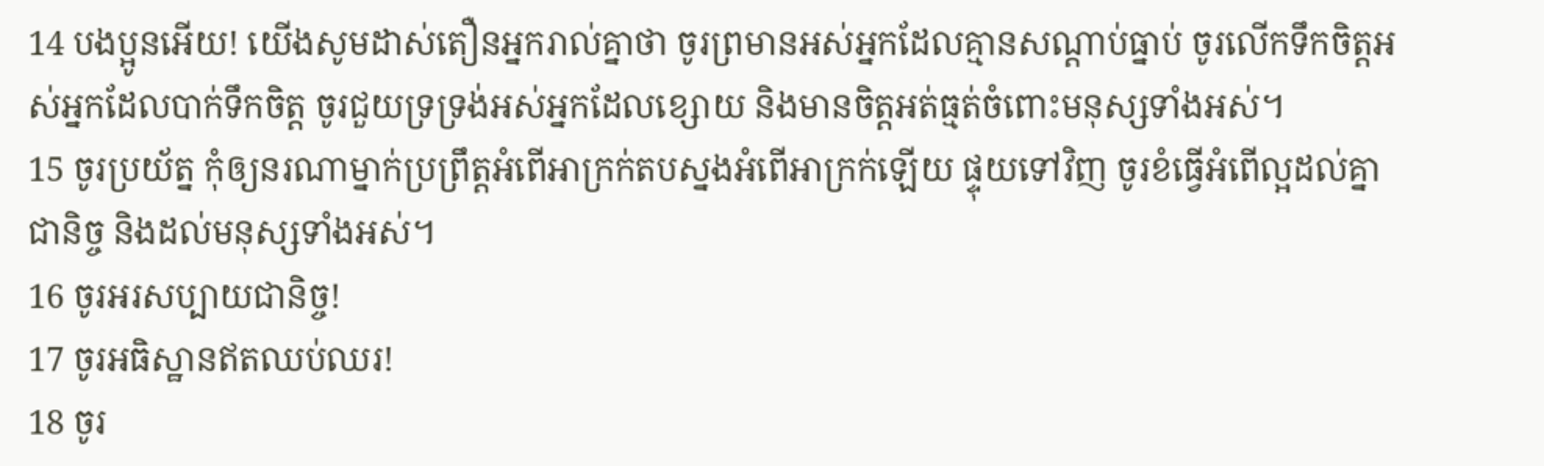14 បងប្អូនអើយ! យើងសូមដាស់តឿនអ្នករាល់គ្នាថា ចូរព្រមានអស់អ្នកដែលគ្មានសណ្ដាប់ធ្នាប់ ចូរលើកទឹកចិត្ដអស់អ្នកដែលបាក់ទឹកចិត្ដ ចូរជួយទ្រទ្រង់អស់អ្នកដែលខ្សោយ និងមានចិត្ដអត់ធ្មត់ចំពោះមនុស្សទាំងអស់។
15 ចូរប្រយ័ត្ន កុំឲ្យនរណាម្នាក់ប្រព្រឹត្ដអំពើអាក្រក់តបស្នងអំពើអាក្រក់ឡើយ ផ្ទុយទៅវិញ ចូរខំធ្វើអំពើល្អដល់គ្នាជានិច្ច និងដល់មនុស្សទាំងអស់។
16 ចូរអរសប្បាយជានិច្ច!
17 ចូរអធិស្ឋានឥតឈប់ឈរ!
18 ចូរ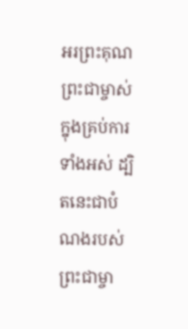អរព្រះគុណព្រះជាម្ចាស់ក្នុងគ្រប់ការទាំងអស់ ដ្បិតនេះជាបំណងរបស់ព្រះជាម្ចា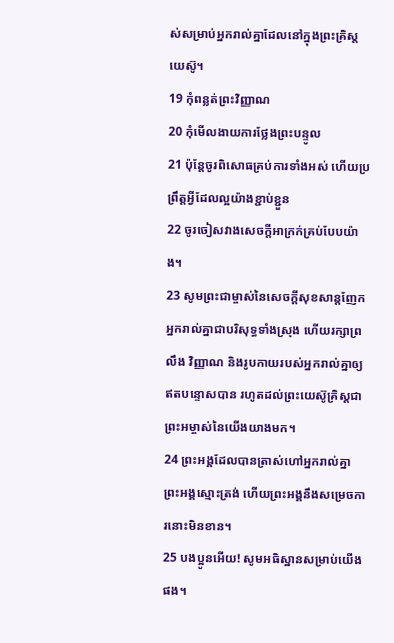ស់សម្រាប់អ្នករាល់គ្នាដែលនៅក្នុងព្រះគ្រិស្ដយេស៊ូ។
19 កុំពន្លត់ព្រះវិញ្ញាណ
20 កុំមើលងាយការថ្លែងព្រះបន្ទូល
21 ប៉ុន្ដែចូរពិសោធគ្រប់ការទាំងអស់ ហើយប្រព្រឹត្ដអ្វីដែលល្អយ៉ាងខ្ជាប់ខ្ជួន
22 ចូរចៀសវាងសេចក្ដីអាក្រក់គ្រប់បែបយ៉ាង។
23 សូមព្រះជាម្ចាស់នៃសេចក្ដីសុខសាន្តញែកអ្នករាល់គ្នាជាបរិសុទ្ធទាំងស្រុង ហើយរក្សាព្រលឹង វិញ្ញាណ និងរូបកាយរបស់អ្នករាល់គ្នាឲ្យឥតបន្ទោសបាន រហូតដល់ព្រះយេស៊ូគ្រិស្ដជាព្រះអម្ចាស់នៃយើងយាងមក។
24 ព្រះអង្គដែលបានត្រាស់ហៅអ្នករាល់គ្នា ព្រះអង្គស្មោះត្រង់ ហើយព្រះអង្គនឹងសម្រេចការនោះមិនខាន។
25 បងប្អូនអើយ! សូមអធិស្ឋានសម្រាប់យើងផង។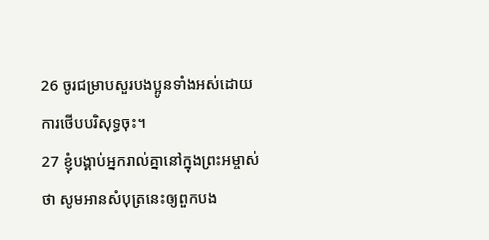26 ចូរជម្រាបសួរបងប្អូនទាំងអស់ដោយការថើបបរិសុទ្ធចុះ។
27 ខ្ញុំបង្គាប់អ្នករាល់គ្នានៅក្នុងព្រះអម្ចាស់ថា សូមអានសំបុត្រនេះឲ្យពួកបង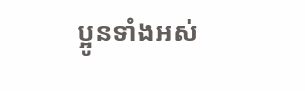ប្អូនទាំងអស់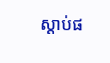ស្ដាប់ផ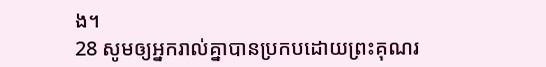ង។
28 សូមឲ្យអ្នករាល់គ្នាបានប្រកបដោយព្រះគុណរ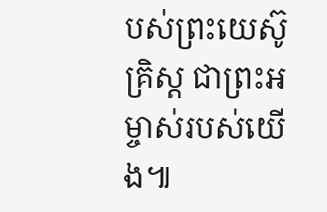បស់ព្រះយេស៊ូគ្រិស្ដ ជាព្រះអម្ចាស់របស់យើង៕